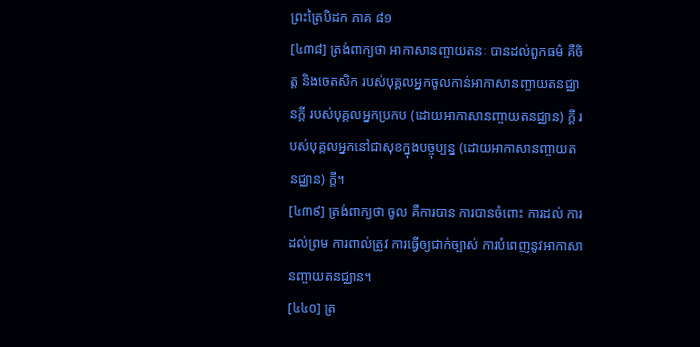ព្រះត្រៃបិដក ភាគ ៨១
[៤៣៨] ត្រង់ពាក្យថា អាកាសានញ្ចាយតនៈ បានដល់ពួកធម៌ គឺចិត្ត និងចេតសិក របស់បុគ្គលអ្នកចូលកាន់អាកាសានញ្ចាយតនជ្ឈានក្តី របស់បុគ្គលអ្នកប្រកប (ដោយអាកាសានញ្ចាយតនជ្ឈាន) ក្តី របស់បុគ្គលអ្នកនៅជាសុខក្នុងបច្ចុប្បន្ន (ដោយអាកាសានញ្ចាយតនជ្ឈាន) ក្តី។
[៤៣៩] ត្រង់ពាក្យថា ចូល គឺការបាន ការបានចំពោះ ការដល់ ការដល់ព្រម ការពាល់ត្រូវ ការធ្វើឲ្យជាក់ច្បាស់ ការបំពេញនូវអាកាសានញ្ចាយតនជ្ឈាន។
[៤៤០] ត្រ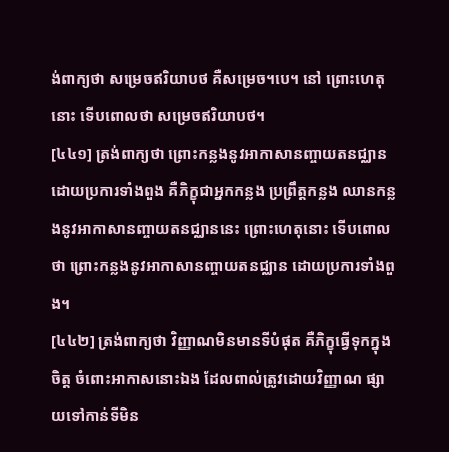ង់ពាក្យថា សម្រេចឥរិយាបថ គឺសម្រេច។បេ។ នៅ ព្រោះហេតុនោះ ទើបពោលថា សម្រេចឥរិយាបថ។
[៤៤១] ត្រង់ពាក្យថា ព្រោះកន្លងនូវអាកាសានញ្ចាយតនជ្ឈានដោយប្រការទាំងពួង គឺភិក្ខុជាអ្នកកន្លង ប្រព្រឹត្តកន្លង ឈានកន្លងនូវអាកាសានញ្ចាយតនជ្ឈាននេះ ព្រោះហេតុនោះ ទើបពោលថា ព្រោះកន្លងនូវអាកាសានញ្ចាយតនជ្ឈាន ដោយប្រការទាំងពួង។
[៤៤២] ត្រង់ពាក្យថា វិញ្ញាណមិនមានទីបំផុត គឺភិក្ខុធ្វើទុកក្នុងចិត្ត ចំពោះអាកាសនោះឯង ដែលពាល់ត្រូវដោយវិញ្ញាណ ផ្សាយទៅកាន់ទីមិន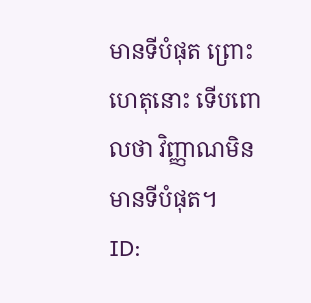មានទីបំផុត ព្រោះហេតុនោះ ទើបពោលថា វិញ្ញាណមិនមានទីបំផុត។
ID: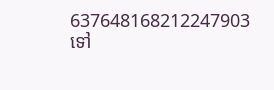637648168212247903
ទៅ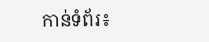កាន់ទំព័រ៖